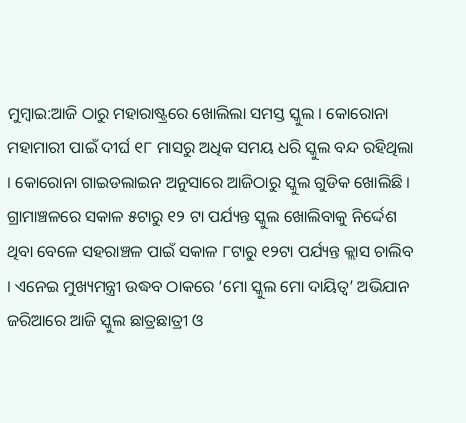ମୁମ୍ବାଇ:ଆଜି ଠାରୁ ମହାରାଷ୍ଟ୍ରରେ ଖୋଲିଲା ସମସ୍ତ ସ୍କୁଲ । କୋରୋନା ମହାମାରୀ ପାଇଁ ଦୀର୍ଘ ୧୮ ମାସରୁ ଅଧିକ ସମୟ ଧରି ସ୍କୁଲ ବନ୍ଦ ରହିଥିଲା । କୋରୋନା ଗାଇଡଲାଇନ ଅନୁସାରେ ଆଜିଠାରୁ ସ୍କୁଲ ଗୁଡିକ ଖୋଲିଛି । ଗ୍ରାମାଞ୍ଚଳରେ ସକାଳ ୫ଟାରୁ ୧୨ ଟା ପର୍ଯ୍ୟନ୍ତ ସ୍କୁଲ ଖୋଲିବାକୁ ନିର୍ଦ୍ଦେଶ ଥିବା ବେଳେ ସହରାଞ୍ଚଳ ପାଇଁ ସକାଳ ୮ଟାରୁ ୧୨ଟା ପର୍ଯ୍ୟନ୍ତ କ୍ଲାସ ଚାଲିବ । ଏନେଇ ମୁଖ୍ୟମନ୍ତ୍ରୀ ଉଦ୍ଧବ ଠାକରେ ‘ମୋ ସ୍କୁଲ ମୋ ଦାୟିତ୍ବ’ ଅଭିଯାନ ଜରିଆରେ ଆଜି ସ୍କୁଲ ଛାତ୍ରଛାତ୍ରୀ ଓ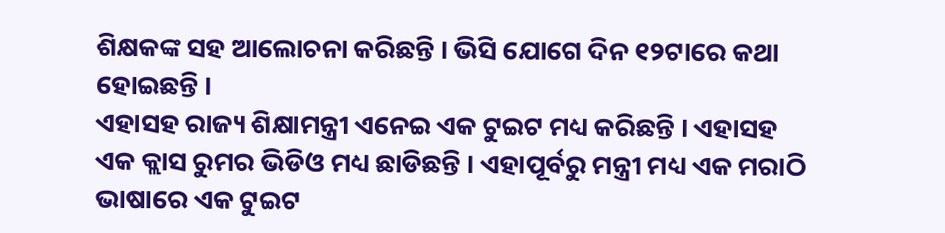ଶିକ୍ଷକଙ୍କ ସହ ଆଲୋଚନା କରିଛନ୍ତି । ଭିସି ଯୋଗେ ଦିନ ୧୨ଟାରେ କଥା ହୋଇଛନ୍ତି ।
ଏହାସହ ରାଜ୍ୟ ଶିକ୍ଷାମନ୍ତ୍ରୀ ଏନେଇ ଏକ ଟୁଇଟ ମଧ୍ୟ କରିଛନ୍ତି । ଏହାସହ ଏକ କ୍ଲାସ ରୁମର ଭିଡିଓ ମଧ୍ୟ ଛାଡିଛନ୍ତି । ଏହାପୂର୍ବରୁ ମନ୍ତ୍ରୀ ମଧ୍ୟ ଏକ ମରାଠି ଭାଷାରେ ଏକ ଟୁଇଟ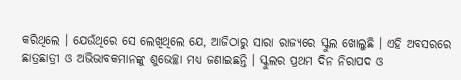କରିଥିଲେ । ଯେଉଁଥିରେ ସେ ଲେଖିଥିଲେ ଯେ, ଆଜିଠାରୁ ସାରା ରାଜ୍ୟରେ ସ୍କୁଲ ଖୋଲୁଛି । ଏହି ଅବସରରେ ଛାତ୍ରଛାତ୍ରୀ ଓ ଅଭିଭାବକମାନଙ୍କୁ ଶୁଭେଚ୍ଛା ମଧ୍ୟ ଜଣାଇଛନ୍ତି । ସ୍କୁଲର ପ୍ରଥମ ଦିନ ନିରାପଦ ଓ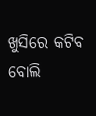ଖୁସିରେ କଟିବ ବୋଲି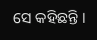ସେ କହିଛନ୍ତି ।